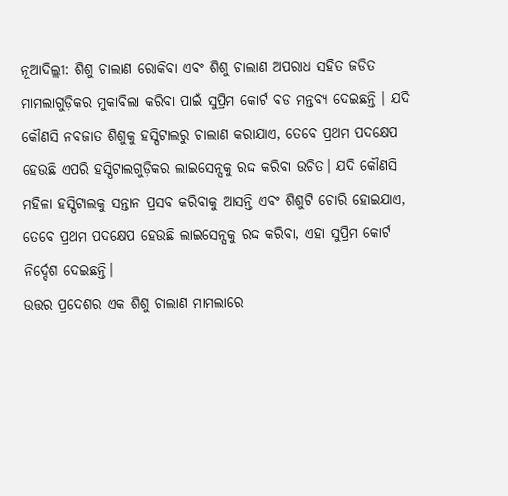ନୂଆଦିଲ୍ଲୀ: ଶିଶୁ ଚାଲାଣ ରୋକିବା ଏବଂ ଶିଶୁ ଚାଲାଣ ଅପରାଧ ସହିତ ଜଡିତ ମାମଲାଗୁଡ଼ିକର ମୁକାବିଲା କରିବା ପାଇଁ ସୁପ୍ରିମ କୋର୍ଟ ବଡ ମନ୍ତବ୍ୟ ଦେଇଛନ୍ତି । ଯଦି କୌଣସି ନବଜାତ ଶିଶୁକୁ ହସ୍ପିଟାଲରୁ ଚାଲାଣ କରାଯାଏ, ତେବେ ପ୍ରଥମ ପଦକ୍ଷେପ ହେଉଛି ଏପରି ହସ୍ପିଟାଲଗୁଡ଼ିକର ଲାଇସେନ୍ସକୁ ରଦ୍ଦ କରିବା ଉଚିତ। ଯଦି କୌଣସି ମହିଳା ହସ୍ପିଟାଲକୁ ସନ୍ତାନ ପ୍ରସବ କରିବାକୁ ଆସନ୍ତି ଏବଂ ଶିଶୁଟି ଚୋରି ହୋଇଯାଏ, ତେବେ ପ୍ରଥମ ପଦକ୍ଷେପ ହେଉଛି ଲାଇସେନ୍ସକୁ ରଦ୍ଦ କରିବା, ଏହା ସୁପ୍ରିମ କୋର୍ଟ ନିର୍ଦ୍ଦେଶ ଦେଇଛନ୍ତି।
ଉତ୍ତର ପ୍ରଦେଶର ଏକ ଶିଶୁ ଚାଲାଣ ମାମଲାରେ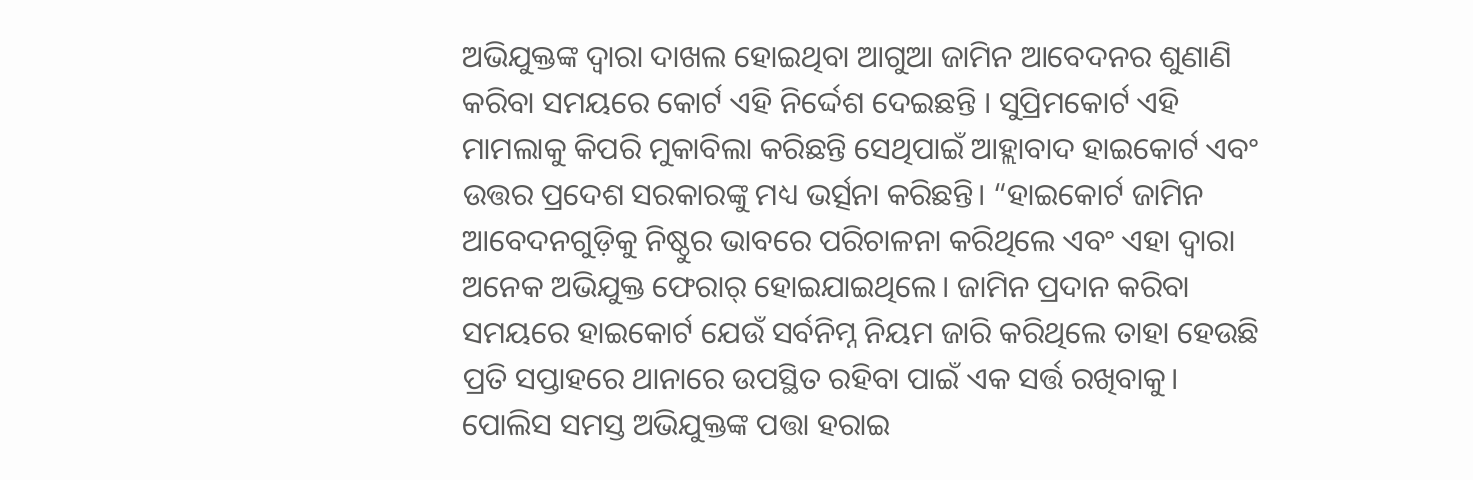ଅଭିଯୁକ୍ତଙ୍କ ଦ୍ୱାରା ଦାଖଲ ହୋଇଥିବା ଆଗୁଆ ଜାମିନ ଆବେଦନର ଶୁଣାଣି କରିବା ସମୟରେ କୋର୍ଟ ଏହି ନିର୍ଦ୍ଦେଶ ଦେଇଛନ୍ତି । ସୁପ୍ରିମକୋର୍ଟ ଏହି ମାମଲାକୁ କିପରି ମୁକାବିଲା କରିଛନ୍ତି ସେଥିପାଇଁ ଆହ୍ଲାବାଦ ହାଇକୋର୍ଟ ଏବଂ ଉତ୍ତର ପ୍ରଦେଶ ସରକାରଙ୍କୁ ମଧ୍ୟ ଭର୍ତ୍ସନା କରିଛନ୍ତି। “ହାଇକୋର୍ଟ ଜାମିନ ଆବେଦନଗୁଡ଼ିକୁ ନିଷ୍ଠୁର ଭାବରେ ପରିଚାଳନା କରିଥିଲେ ଏବଂ ଏହା ଦ୍ୱାରା ଅନେକ ଅଭିଯୁକ୍ତ ଫେରାର୍ ହୋଇଯାଇଥିଲେ। ଜାମିନ ପ୍ରଦାନ କରିବା ସମୟରେ ହାଇକୋର୍ଟ ଯେଉଁ ସର୍ବନିମ୍ନ ନିୟମ ଜାରି କରିଥିଲେ ତାହା ହେଉଛି ପ୍ରତି ସପ୍ତାହରେ ଥାନାରେ ଉପସ୍ଥିତ ରହିବା ପାଇଁ ଏକ ସର୍ତ୍ତ ରଖିବାକୁ। ପୋଲିସ ସମସ୍ତ ଅଭିଯୁକ୍ତଙ୍କ ପତ୍ତା ହରାଇ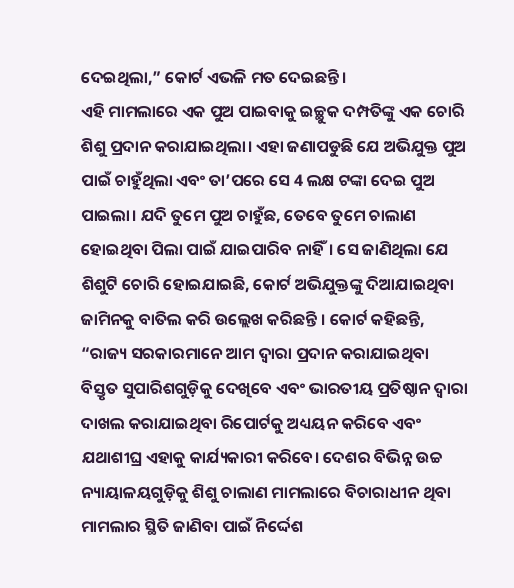ଦେଇଥିଲା,” କୋର୍ଟ ଏଭଳି ମତ ଦେଇଛନ୍ତି।
ଏହି ମାମଲାରେ ଏକ ପୁଅ ପାଇବାକୁ ଇଚ୍ଛୁକ ଦମ୍ପତିଙ୍କୁ ଏକ ଚୋରି ଶିଶୁ ପ୍ରଦାନ କରାଯାଇଥିଲା। ଏହା ଜଣାପଡୁଛି ଯେ ଅଭିଯୁକ୍ତ ପୁଅ ପାଇଁ ଚାହୁଁଥିଲା ଏବଂ ତା’ପରେ ସେ 4 ଲକ୍ଷ ଟଙ୍କା ଦେଇ ପୁଅ ପାଇଲା। ଯଦି ତୁମେ ପୁଅ ଚାହୁଁଛ, ତେବେ ତୁମେ ଚାଲାଣ ହୋଇଥିବା ପିଲା ପାଇଁ ଯାଇପାରିବ ନାହିଁ। ସେ ଜାଣିଥିଲା ଯେ ଶିଶୁଟି ଚୋରି ହୋଇଯାଇଛି, କୋର୍ଟ ଅଭିଯୁକ୍ତଙ୍କୁ ଦିଆଯାଇଥିବା ଜାମିନକୁ ବାତିଲ କରି ଉଲ୍ଲେଖ କରିଛନ୍ତି । କୋର୍ଟ କହିଛନ୍ତି, “ରାଜ୍ୟ ସରକାରମାନେ ଆମ ଦ୍ୱାରା ପ୍ରଦାନ କରାଯାଇଥିବା ବିସ୍ତୃତ ସୁପାରିଶଗୁଡ଼ିକୁ ଦେଖିବେ ଏବଂ ଭାରତୀୟ ପ୍ରତିଷ୍ଠାନ ଦ୍ୱାରା ଦାଖଲ କରାଯାଇଥିବା ରିପୋର୍ଟକୁ ଅଧ୍ୟୟନ କରିବେ ଏବଂ ଯଥାଶୀଘ୍ର ଏହାକୁ କାର୍ଯ୍ୟକାରୀ କରିବେ। ଦେଶର ବିଭିନ୍ନ ଉଚ୍ଚ ନ୍ୟାୟାଳୟଗୁଡ଼ିକୁ ଶିଶୁ ଚାଲାଣ ମାମଲାରେ ବିଚାରାଧୀନ ଥିବା ମାମଲାର ସ୍ଥିତି ଜାଣିବା ପାଇଁ ନିର୍ଦ୍ଦେଶ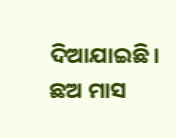ଦିଆଯାଇଛି। ଛଅ ମାସ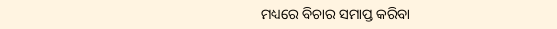ମଧ୍ୟରେ ବିଚାର ସମାପ୍ତ କରିବା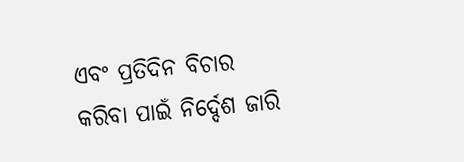ଏବଂ ପ୍ରତିଦିନ ବିଚାର କରିବା ପାଇଁ ନିର୍ଦ୍ଦେଶ ଜାରି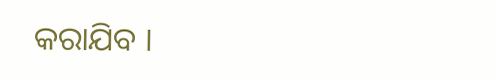କରାଯିବ ।